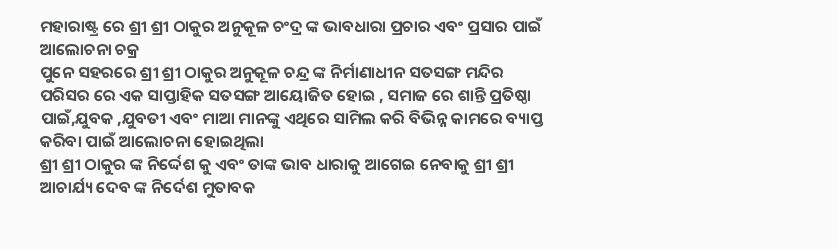ମହାରାଷ୍ଟ୍ର ରେ ଶ୍ରୀ ଶ୍ରୀ ଠାକୁର ଅନୁକୂଳ ଚଂଦ୍ର ଙ୍କ ଭାବଧାରା ପ୍ରଚାର ଏବଂ ପ୍ରସାର ପାଇଁ ଆଲୋଚନା ଚକ୍ର
ପୁନେ ସହରରେ ଶ୍ରୀ ଶ୍ରୀ ଠାକୁର ଅନୁକୂଳ ଚନ୍ଦ୍ର ଙ୍କ ନିର୍ମାଣାଧୀନ ସତସଙ୍ଗ ମନ୍ଦିର ପରିସର ରେ ଏକ ସାପ୍ତାହିକ ସତସଙ୍ଗ ଆୟୋଜିତ ହୋଇ , ସମାଜ ରେ ଶାନ୍ତି ପ୍ରତିଷ୍ଠା ପାଇଁ,ଯୁବକ ,ଯୁବତୀ ଏବଂ ମାଆ ମାନଙ୍କୁ ଏଥିରେ ସାମିଲ କରି ବିଭିନ୍ନ କାମରେ ବ୍ୟାପ୍ତ କରିବା ପାଇଁ ଆଲୋଚନା ହୋଇଥିଲା
ଶ୍ରୀ ଶ୍ରୀ ଠାକୁର ଙ୍କ ନିର୍ଦ୍ଦେଶ କୁ ଏବଂ ତାଙ୍କ ଭାବ ଧାରାକୁ ଆଗେଇ ନେବାକୁ ଶ୍ରୀ ଶ୍ରୀ ଆଚାର୍ଯ୍ୟ ଦେବ ଙ୍କ ନିର୍ଦେଶ ମୁତାବକ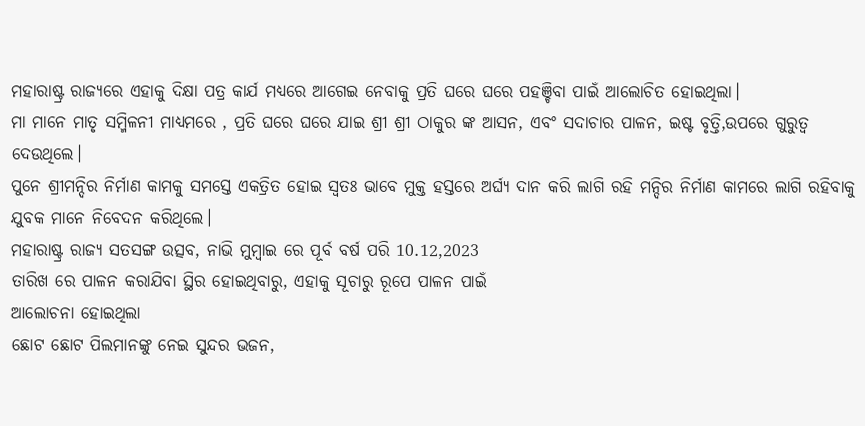ମହାରାଷ୍ଟ୍ର ରାଜ୍ୟରେ ଏହାକୁ ଦିକ୍ଷା ପତ୍ର କାର୍ଯ ମଧ୍ୟରେ ଆଗେଇ ନେବାକୁ ପ୍ରତି ଘରେ ଘରେ ପହଞ୍ଚିବା ପାଇଁ ଆଲୋଚିତ ହୋଇଥିଲା।
ମା ମାନେ ମାତୃ ସମ୍ମିଳନୀ ମାଧ୍ୟମରେ , ପ୍ରତି ଘରେ ଘରେ ଯାଇ ଶ୍ରୀ ଶ୍ରୀ ଠାକୁର ଙ୍କ ଆସନ, ଏବଂ ସଦାଚାର ପାଳନ, ଇଷ୍ଟ ବୃତ୍ତି,ଉପରେ ଗୁରୁତ୍ବ ଦେଉଥିଲେ।
ପୁନେ ଶ୍ରୀମନ୍ଦିର ନିର୍ମାଣ କାମକୁ ସମସ୍ତେ ଏକତ୍ରିତ ହୋଇ ସ୍ଵତଃ ଭାବେ ମୁକ୍ତ ହସ୍ତରେ ଅର୍ଘ୍ୟ ଦାନ କରି ଲାଗି ରହି ମନ୍ଦିର ନିର୍ମାଣ କାମରେ ଲାଗି ରହିବାକୁ
ଯୁବକ ମାନେ ନିବେଦନ କରିଥିଲେ।
ମହାରାଷ୍ଟ୍ର ରାଜ୍ୟ ସତସଙ୍ଗ ଉତ୍ସବ, ନାଭି ମୁମ୍ବାଇ ରେ ପୂର୍ବ ବର୍ଷ ପରି 10.12,2023
ତାରିଖ ରେ ପାଳନ କରାଯିବା ସ୍ଥିର ହୋଇଥିବାରୁ, ଏହାକୁ ସୂଚାରୁ ରୂପେ ପାଳନ ପାଇଁ
ଆଲୋଚନା ହୋଇଥିଲା
ଛୋଟ ଛୋଟ ପିଲମାନଙ୍କୁ ନେଇ ସୁନ୍ଦର ଭଜନ,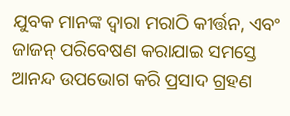ଯୁବକ ମାନଙ୍କ ଦ୍ଵାରା ମରାଠି କୀର୍ତ୍ତନ, ଏବଂ ଜାଜନ୍ ପରିବେଷଣ କରାଯାଇ ସମସ୍ତେ ଆନନ୍ଦ ଉପଭୋଗ କରି ପ୍ରସାଦ ଗ୍ରହଣ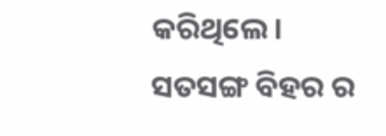କରିଥିଲେ।
ସତସଙ୍ଗ ବିହର ର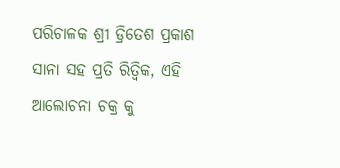ପରିଚାଳକ ଶ୍ରୀ ଡ୍ରିତେଶ ପ୍ରକାଶ ସାନା ସହ ପ୍ରତି ରିତ୍ୱିକ, ଏହି ଆଲୋଚନା ଚକ୍ର କୁ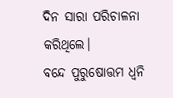ଦିନ ସାରା ପରିଚାଳନା କରିଥିଲେ।
ବନ୍ଦେ ପୁରୁଷୋତ୍ତମ ଧ୍ଵନି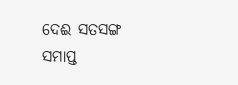ଦେଈ ସତସଙ୍ଗ ସମାପ୍ତ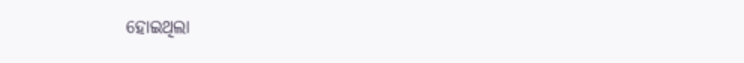ହୋଇଥିଲା